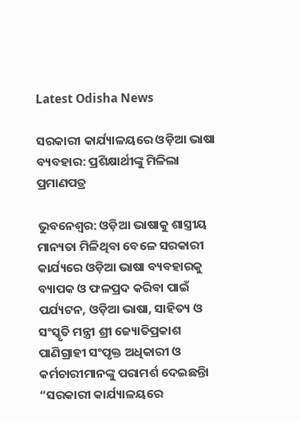Latest Odisha News

ସରକାରୀ କାର୍ଯ୍ୟାଳୟରେ ଓଡ଼ିଆ ଭାଷା ବ୍ୟବହାର: ପ୍ରଶିକ୍ଷାର୍ଥୀଙ୍କୁ ମିଳିଲା ପ୍ରମାଣପତ୍ର

ଭୁବନେଶ୍ୱର: ଓଡ଼ିଆ ଭାଷାକୁ ଶାସ୍ତ୍ରୀୟ ମାନ୍ୟତା ମିଳିଥିବା ବେଳେ ସରକାରୀ କାର୍ଯ୍ୟରେ ଓଡ଼ିଆ ଭାଷା ବ୍ୟବହାରକୁ ବ୍ୟାପକ ଓ ଫଳପ୍ରଦ କରିବା ପାଇଁ ପର୍ଯ୍ୟଟନ, ଓଡ଼ିଆ ଭାଷା, ସାହିତ୍ୟ ଓ ସଂସ୍କୃତି ମନ୍ତ୍ରୀ ଶ୍ରୀ ଜ୍ୟୋତିପ୍ରକାଶ ପାଣିଗ୍ରାହୀ ସଂପୃକ୍ତ ଅଧିକାରୀ ଓ କର୍ମଚାରୀମାନଙ୍କୁ ପରାମର୍ଶ ଦେଇଛନ୍ତିା “ସରକାରୀ କାର୍ଯ୍ୟାଳୟରେ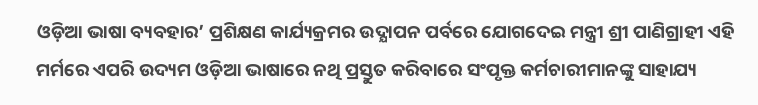ଓଡ଼ିଆ ଭାଷା ବ୍ୟବହାର’ ପ୍ରଶିକ୍ଷଣ କାର୍ଯ୍ୟକ୍ରମର ଉଦ୍ଯାପନ ପର୍ବରେ ଯୋଗଦେଇ ମନ୍ତ୍ରୀ ଶ୍ରୀ ପାଣିଗ୍ରାହୀ ଏହି ମର୍ମରେ ଏପରି ଉଦ୍ୟମ ଓଡ଼ିଆ ଭାଷାରେ ନଥି ପ୍ରସ୍ତୁତ କରିବାରେ ସଂପୃକ୍ତ କର୍ମଚାରୀମାନଙ୍କୁ ସାହାଯ୍ୟ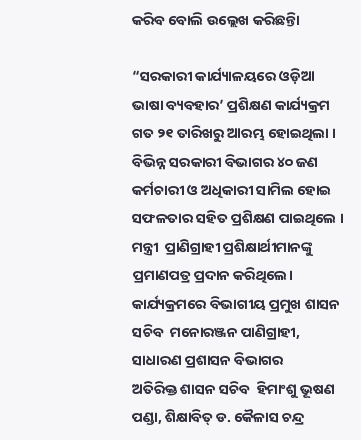କରିବ ବୋଲି ଉଲ୍ଲେଖ କରିଛନ୍ତିା

“ସରକାରୀ କାର୍ଯ୍ୟାଳୟରେ ଓଡ଼ିଆ ଭାଷା ବ୍ୟବହାର’ ପ୍ରଶିକ୍ଷଣ କାର୍ଯ୍ୟକ୍ରମ ଗତ ୨୧ ତାରିଖରୁ ଆରମ୍ଭ ହୋଇଥିଲା । ବିଭିନ୍ନ ସରକାରୀ ବିଭାଗର ୪୦ ଜଣ କର୍ମଚାରୀ ଓ ଅଧିକାରୀ ସାମିଲ ହୋଇ ସଫଳତାର ସହିତ ପ୍ରଶିକ୍ଷଣ ପାଇଥିଲେ ।  ମନ୍ତ୍ରୀ  ପ୍ରାଣିଗ୍ରାହୀ ପ୍ରଶିକ୍ଷାର୍ଥୀମାନଙ୍କୁ ପ୍ରମାଣପତ୍ର ପ୍ରଦାନ କରିଥିଲେ। କାର୍ଯ୍ୟକ୍ରମରେ ବିଭାଗୀୟ ପ୍ରମୁଖ ଶାସନ ସଚିବ  ମନୋରଞ୍ଜନ ପାଣିଗ୍ରାହୀ, ସାଧାରଣ ପ୍ରଶାସନ ବିଭାଗର
ଅତିରିକ୍ତ ଶାସନ ସଚିବ  ହିମାଂଶୁ ଭୂଷଣ ପଣ୍ଡା, ଶିକ୍ଷାବିତ୍ ଡ. କୈଳାସ ଚନ୍ଦ୍ର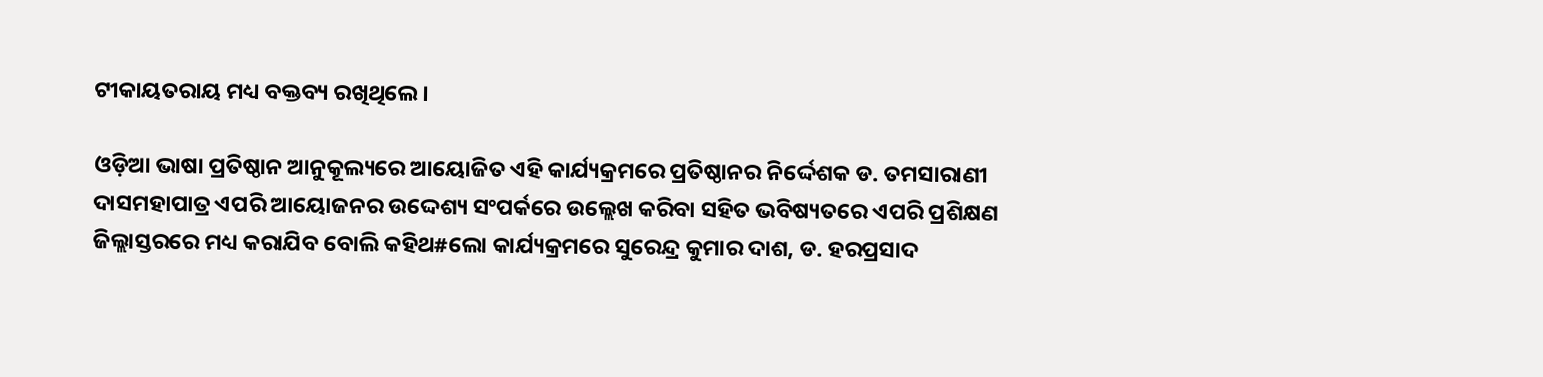ଟୀକାୟତରାୟ ମଧ୍ୟ ବକ୍ତବ୍ୟ ରଖିଥିଲେ ।

ଓଡ଼ିଆ ଭାଷା ପ୍ରତିଷ୍ଠାନ ଆନୁକୂଲ୍ୟରେ ଆୟୋଜିତ ଏହି କାର୍ଯ୍ୟକ୍ରମରେ ପ୍ରତିଷ୍ଠାନର ନିର୍ଦ୍ଦେଶକ ଡ. ତମସାରାଣୀ ଦାସମହାପାତ୍ର ଏପରି ଆୟୋଜନର ଉଦ୍ଦେଶ୍ୟ ସଂପର୍କରେ ଉଲ୍ଲେଖ କରିବା ସହିତ ଭବିଷ୍ୟତରେ ଏପରି ପ୍ରଶିକ୍ଷଣ ଜିଲ୍ଲାସ୍ତରରେ ମଧ୍ୟ କରାଯିବ ବୋଲି କହିଥ#ଲୋ କାର୍ଯ୍ୟକ୍ରମରେ ସୁରେନ୍ଦ୍ର କୁମାର ଦାଶ, ଡ. ହରପ୍ରସାଦ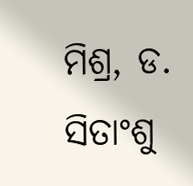ମିଶ୍ର, ଡ. ସିତାଂଶୁ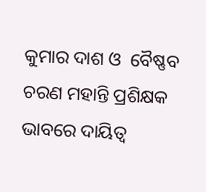କୁମାର ଦାଶ ଓ  ବୈଷ୍ଣବ ଚରଣ ମହାନ୍ତି ପ୍ରଶିକ୍ଷକ ଭାବରେ ଦାୟିତ୍ୱ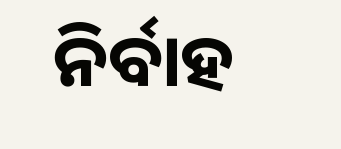ନିର୍ବାହ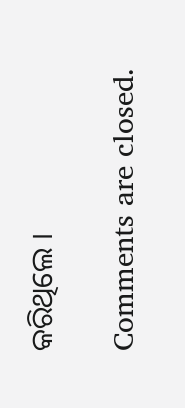କରିଥିଲେ ।

Comments are closed.